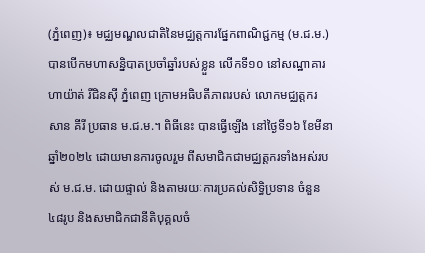(ភ្នំពេញ)៖ មជ្ឈមណ្ឌលជាតិនៃមជ្ឈត្តការផ្នែកពាណិជ្ជកម្ម (ម.ជ.ម.) បានបើកមហាសន្និបាតប្រចាំឆ្នាំរបស់ខ្លួន លើកទី១០ នៅសណ្ឋាគារ ហាយ៉ាត់ រីជិនស៊ី ភ្នំពេញ ក្រោមអធិបតីភាពរបស់ លោកមជ្ឈត្តករ សាន គីរី ប្រធាន ម.ជ.ម.។ ពិធីនេះ បានធ្វើឡើង នៅថ្ងៃទី១៦ ខែមីនា ឆ្នាំ២០២៤ ដោយមានការចូលរួម ពីសមាជិកជាមជ្ឈត្តករទាំងអស់របស់ ម.ជ.ម. ដោយផ្ទាល់ និងតាមរយៈការប្រគល់សិទ្ធិប្រទាន ចំនួន ៤៨រូប និងសមាជិកជានីតិបុគ្គលចំ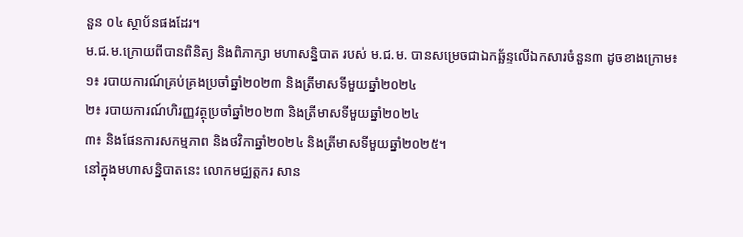នួន ០៤ ស្ថាប័នផងដែរ។
ម.ជ.ម.ក្រោយពីបានពិនិត្យ និងពិភាក្សា មហាសន្និបាត របស់ ម.ជ.ម. បានសម្រេចជាឯកឆ្ឆ័ន្ទលើឯកសារចំនួន៣ ដូចខាងក្រោម៖
១៖ របាយការណ៍គ្រប់គ្រងប្រចាំឆ្នាំ២០២៣ និងត្រីមាសទីមួយឆ្នាំ២០២៤
២៖ របាយការណ៍ហិរញ្ញវត្ថុប្រចាំឆ្នាំ២០២៣ និងត្រីមាសទីមួយឆ្នាំ២០២៤
៣៖ និងផែនការសកម្មភាព និងថវិកាឆ្នាំ២០២៤ និងត្រីមាសទីមួយឆ្នាំ២០២៥។
នៅក្នុងមហាសន្និបាតនេះ លោកមជ្ឈត្តករ សាន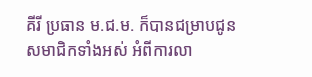គីរី ប្រធាន ម.ជ.ម. ក៏បានជម្រាបជូនសមាជិកទាំងអស់ អំពីការលា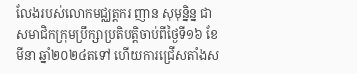លែងរបស់លោកមជ្ឈត្តករ ញាន សុមុន្និន្ន ជាសមាជិកក្រុមប្រឹក្សាប្រតិបត្តិចាប់ពីថ្ងៃទី១៦ ខែមីនា ឆ្នាំ២០២៤តទៅ ហើយការជ្រើសតាំងស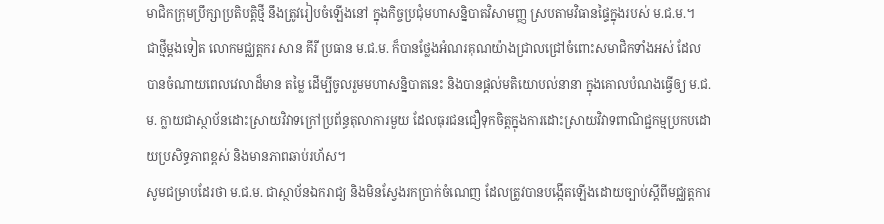មាជិកក្រុមប្រឹក្សាប្រតិបត្តិថ្មី នឹងត្រូវរៀបចំឡើងនៅ ក្នុងកិច្ចប្រជុំមហាសន្និបាតវិសាមញ្ញ ស្របតាមវិធានផ្ទៃក្នុងរបស់ ម.ជ.ម.។
ជាថ្មីម្ដងទៀត លោកមជ្ឈត្តករ សាន គីរី ប្រធាន ម.ជ.ម. ក៏បានថ្លែងអំណរគុណយ៉ាងជ្រាលជ្រៅចំពោះសមាជិកទាំងអស់ ដែលបានចំណាយពេលវេលាដ៏មាន តម្លៃ ដើម្បីចូលរួមមហាសន្និបាតនេះ និងបានផ្ដល់មតិយោបល់នានា ក្នុងគោលបំណងធ្វើឲ្យ ម.ជ.ម. ក្លាយជាស្ថាប័នដោះស្រាយវិវាទក្រៅប្រព័ន្ធតុលាការមួយ ដែលធុរជនជឿទុកចិត្តក្នុងការដោះស្រាយវិវាទពាណិជ្ជកម្មប្រកបដោយប្រសិទ្ធភាពខ្ពស់ និងមានភាពឆាប់រហ័ស។
សូមជម្រាបដែរថា ម.ជ.ម. ជាស្ថាប័នឯករាជ្យ និងមិនស្វែងរកប្រាក់ចំណេញ ដែលត្រូវបានបង្កើតឡើងដោយច្បាប់ស្ដីពីមជ្ឈត្តការ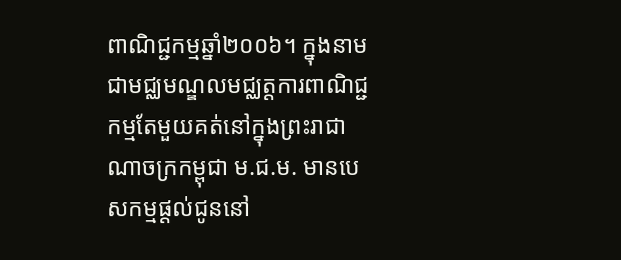ពាណិជ្ជកម្មឆ្នាំ២០០៦។ ក្នុងនាមជាមជ្ឈមណ្ឌលមជ្ឈត្តការពាណិជ្ជកម្មតែមួយគត់នៅក្នុងព្រះរាជាណាចក្រកម្ពុជា ម.ជ.ម. មានបេសកម្មផ្ដល់ជូននៅ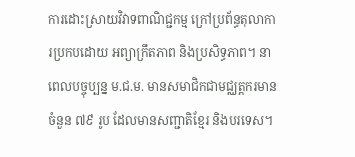ការដោះស្រាយវិវាទពាណិជ្ជកម្ម ក្រៅប្រព័ន្ធតុលាការប្រកបដោយ អព្យាក្រឹតភាព និងប្រសិទ្ធភាព។ នាពេលបច្ចុប្បន្ន ម.ជ.ម. មានសមាជិកជាមជ្ឈត្តករមានចំនួន ៧៩ រូប ដែលមានសញ្ជាតិខ្មែរ និងបរទេស។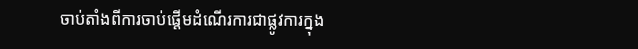ចាប់តាំងពីការចាប់ផ្ដើមដំណើរការជាផ្លូវការក្នុង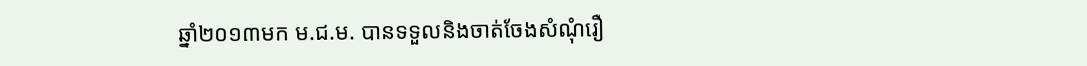ឆ្នាំ២០១៣មក ម.ជ.ម. បានទទួលនិងចាត់ចែងសំណុំរឿ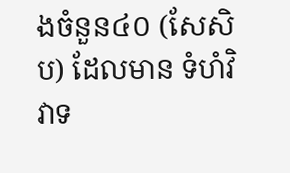ងចំនួន៤០ (សែសិប) ដែលមាន ទំហំវិវាទ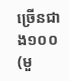ច្រើនជាង១០០ (មួ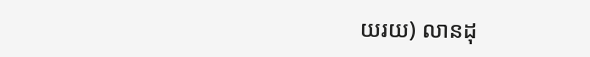យរយ) លានដុ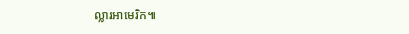ល្លារអាមេរិក៕